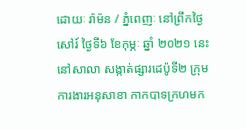ដោយៈ រ៉ាម៉ន / ភ្នំពេញៈ នៅព្រឹកថ្ងៃសៅរ៍ ថ្ងៃទី៦ ខែកុម្ភៈ ឆ្នាំ ២០២១ នេះ នៅសាលា សង្កាត់ផ្សារដេប៉ូទី២ ក្រុមការងារអនុសាខា កាកបាទក្រហមក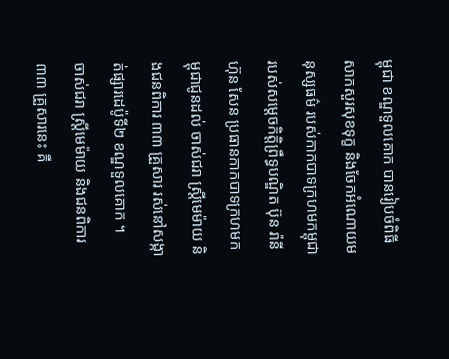ម្ពុជា ខណ្ឌទួលគោក បានរៀបចំពិធីសាកសួរសុខទុក្ខ និងចែកអំណោយមនុស្សធម៌ របស់កាកបាទក្រហមកម្ពុជា របស់សម្តេចកិត្តិព្រឹទ្ធបណ្ឌិត ប៊ុន រ៉ានី ហ៊ុន សែន ប្រធានកាកបាទក្រហមកម្ពុជាជូនដល់ ចាស់ជរា ស្ត្រីមេម៉ាយ និងជនពិការ ៣៣ គ្រួសារ រស់នៅសង្កាត់ផ្សារដេប៉ូទី២ ខណ្ឌទួលគោក ។
ចាស់ជរា ស្ត្រីមេម៉ាយ និងជនពិការ ៣៣ គ្រួសារនេះ គឺ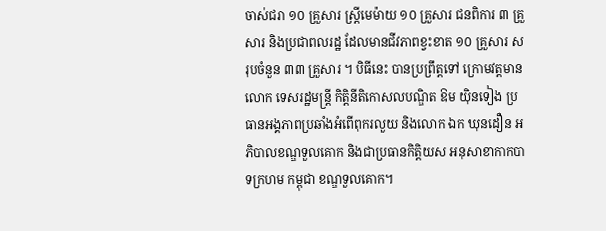ចាស់ជរា ១០ គ្រួសារ ស្ត្រីមេម៉ាយ ១០ គ្រួសារ ជនពិការ ៣ គ្រួសារ និងប្រជាពលរដ្ឋ ដែលមានជីវភាពខ្វះខាត ១០ គ្រួសារ សរុបចំនួន ៣៣ គ្រួសារ ។ បិធីនេះ បានប្រព្រឹត្តទៅ ក្រោមវត្តមានលោក ទេសរដ្ឋមន្ត្រី កិត្តិនីតិកោសលបណ្ឌិត ឱម យ៉ិនទៀង ប្រធានអង្គភាពប្រឆាំងអំពើពុករលួយ និងលោក ឯក ឃុនដឿន អភិបាលខណ្ឌទួលគោក និងជាប្រធានកិត្តិយស អនុសាខាកាកបាទក្រហម កម្ពុជា ខណ្ឌទួលគោក។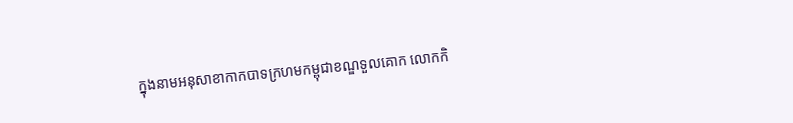ក្នុងនាមអនុសាខាកាកបាទក្រហមកម្ពុជាខណ្ឌទួលគោក លោកកិ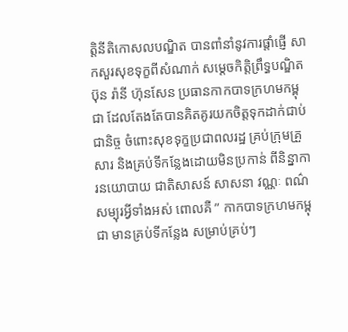ត្តិនីតិកោសលបណ្ឌិត បានពាំនាំនូវការផ្តាំផ្ញើ សាកសួរសុខទុក្ខពីសំណាក់ សម្តេចកិត្តិព្រឹទ្ធបណ្ឌិត ប៊ុន រ៉ានី ហ៊ុនសែន ប្រធានកាកបាទក្រហមកម្ពុជា ដែលតែងតែបានគិតគូរយកចិត្តទុកដាក់ជាប់ ជានិច្ច ចំពោះសុខទុក្ខប្រជាពលរដ្ឋ គ្រប់ក្រុមគ្រួសារ និងគ្រប់ទីកន្លែងដោយមិនប្រកាន់ ពីនិន្នាការនយោបាយ ជាតិសាសន៍ សាសនា វណ្ណៈ ពណ៌សម្បុរអ្វីទាំងអស់ ពោលគឺ ” កាកបាទក្រហមកម្ពុជា មានគ្រប់ទីកន្លែង សម្រាប់គ្រប់ៗ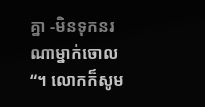គ្នា -មិនទុកនរណាម្នាក់ចោល “។ លោកក៏សូម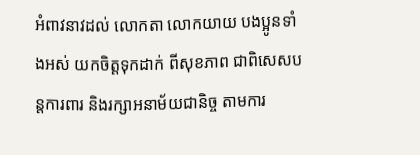អំពាវនាវដល់ លោកតា លោកយាយ បងប្អូនទាំងអស់ យកចិត្តទុកដាក់ ពីសុខភាព ជាពិសេសបន្តការពារ និងរក្សាអនាម័យជានិច្ច តាមការ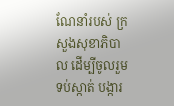ណែនាំរបស់ ក្រសួងសុខាភិបាល ដើម្បីចូលរួមទប់ស្កាត់ បង្ការ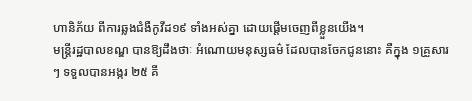ហានិភ័យ ពីការឆ្លងជំងឺកូវីដ១៩ ទាំងអស់គ្នា ដោយផ្តើមចេញពីខ្លួនយើង។
មន្ត្រីរដ្ឋបាលខណ្ឌ បានឱ្យដឹងថាៈ អំណោយមនុស្សធម៌ ដែលបានចែកជូននោះ គឺក្នុង ១គ្រួសារៗ ទទួលបានអង្ករ ២៥ គី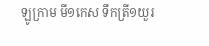ឡូក្រាម មី១កេស ទឹកត្រី១យួរ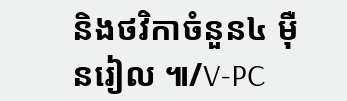និងថវិកាចំនួន៤ ម៉ឺនរៀល ៕/V-PC